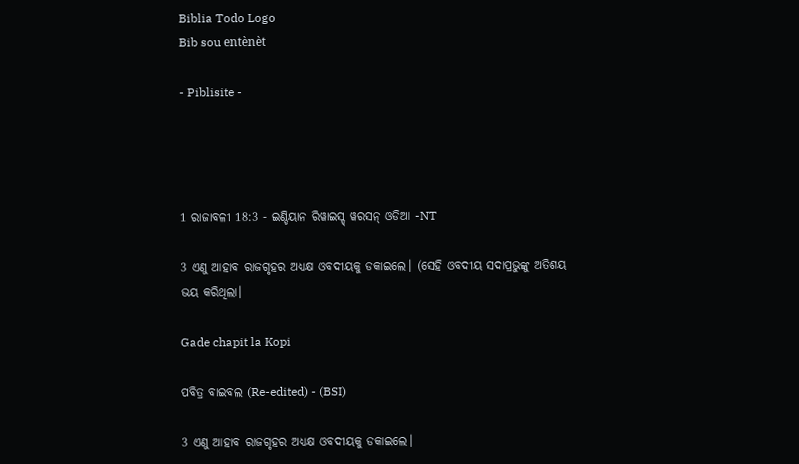Biblia Todo Logo
Bib sou entènèt

- Piblisite -




1 ରାଜାବଳୀ 18:3 - ଇଣ୍ଡିୟାନ ରିୱାଇସ୍ଡ୍ ୱରସନ୍ ଓଡିଆ -NT

3 ଏଣୁ ଆହାବ ରାଜଗୃହର ଅଧ୍ୟକ୍ଷ ଓବଦୀୟକୁ ଡକାଇଲେ। (ସେହି ଓବଦୀୟ ସଦାପ୍ରଭୁଙ୍କୁ ଅତିଶୟ ଭୟ କରିଥିଲା।

Gade chapit la Kopi

ପବିତ୍ର ବାଇବଲ (Re-edited) - (BSI)

3 ଏଣୁ ଆହାବ ରାଜଗୃହର ଅଧ୍ୟକ୍ଷ ଓବଦୀୟକୁ ଡକାଇଲେ।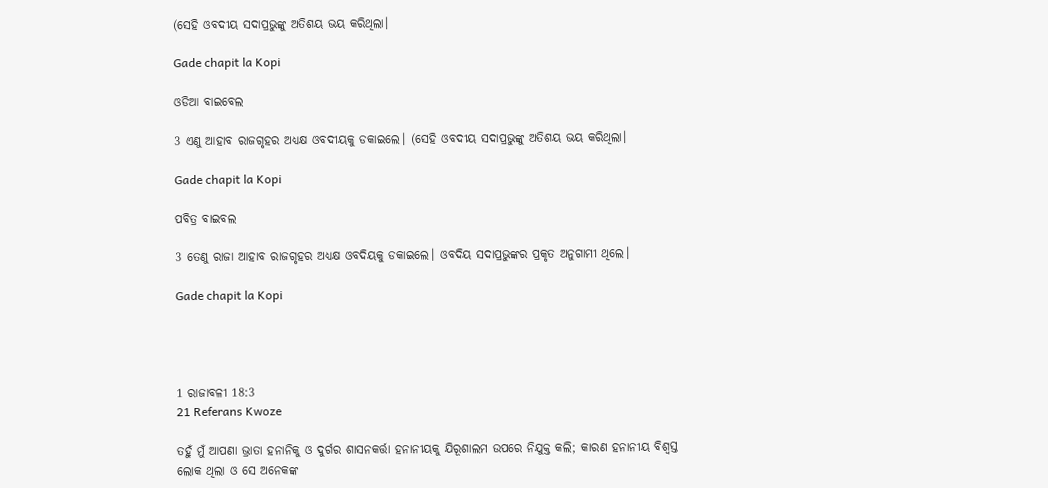(ସେହି ଓବଦୀୟ ସଦାପ୍ରଭୁଙ୍କୁ ଅତିଶୟ ଭୟ କରିଥିଲା।

Gade chapit la Kopi

ଓଡିଆ ବାଇବେଲ

3 ଏଣୁ ଆହାବ ରାଜଗୃହର ଅଧ୍ୟକ୍ଷ ଓବଦୀୟକୁ ଡକାଇଲେ। (ସେହି ଓବଦୀୟ ସଦାପ୍ରଭୁଙ୍କୁ ଅତିଶୟ ଭୟ କରିଥିଲା।

Gade chapit la Kopi

ପବିତ୍ର ବାଇବଲ

3 ତେଣୁ ରାଜା ଆହାବ ରାଜଗୃହର ଅଧ୍ୟକ୍ଷ ଓବଦିୟକୁ ଡକାଇଲେ। ଓବଦିୟ ସଦାପ୍ରଭୁଙ୍କର ପ୍ରକୃତ ଅନୁଗାମୀ ଥିଲେ।

Gade chapit la Kopi




1 ରାଜାବଳୀ 18:3
21 Referans Kwoze

ତହୁଁ ମୁଁ ଆପଣା ଭ୍ରାତା ହନାନିକୁ ଓ ଦୁର୍ଗର ଶାସନକର୍ତ୍ତା ହନାନୀୟକୁ ଯିରୂଶାଲମ ଉପରେ ନିଯୁକ୍ତ କଲି; କାରଣ ହନାନୀୟ ବିଶ୍ୱସ୍ତ ଲୋକ ଥିଲା ଓ ସେ ଅନେକଙ୍କ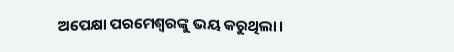ଅପେକ୍ଷା ପରମେଶ୍ୱରଙ୍କୁ ଭୟ କରୁଥିଲା।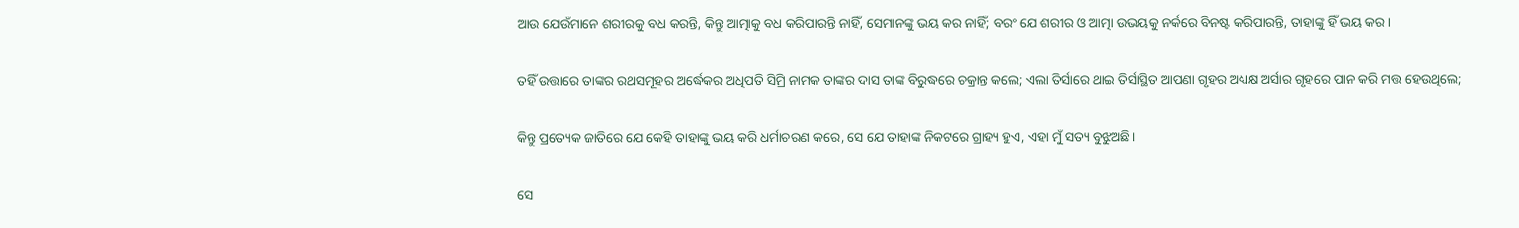ଆଉ ଯେଉଁମାନେ ଶରୀରକୁ ବଧ କରନ୍ତି, କିନ୍ତୁ ଆତ୍ମାକୁ ବଧ କରିପାରନ୍ତି ନାହିଁ, ସେମାନଙ୍କୁ ଭୟ କର ନାହିଁ; ବରଂ ଯେ ଶରୀର ଓ ଆତ୍ମା ଉଭୟକୁ ନର୍କରେ ବିନଷ୍ଟ କରିପାରନ୍ତି, ତାହାଙ୍କୁ ହିଁ ଭୟ କର।


ତହିଁ ଉତ୍ତାରେ ତାଙ୍କର ରଥସମୂହର ଅର୍ଦ୍ଧେକର ଅଧିପତି ସିମ୍ରି ନାମକ ତାଙ୍କର ଦାସ ତାଙ୍କ ବିରୁଦ୍ଧରେ ଚକ୍ରାନ୍ତ କଲେ; ଏଲା ତିର୍ସାରେ ଥାଇ ତିର୍ସାସ୍ଥିତ ଆପଣା ଗୃହର ଅଧ୍ୟକ୍ଷ ଅର୍ସାର ଗୃହରେ ପାନ କରି ମତ୍ତ ହେଉଥିଲେ;


କିନ୍ତୁ ପ୍ରତ୍ୟେକ ଜାତିରେ ଯେ କେହି ତାହାଙ୍କୁ ଭୟ କରି ଧର୍ମାଚରଣ କରେ, ସେ ଯେ ତାହାଙ୍କ ନିକଟରେ ଗ୍ରାହ୍ୟ ହୁଏ, ଏହା ମୁଁ ସତ୍ୟ ବୁଝୁଅଛି।


ସେ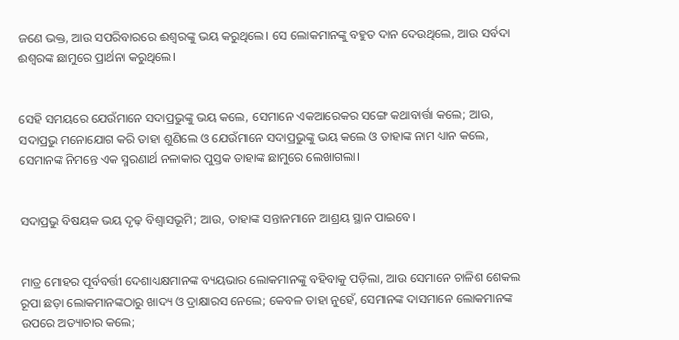ଜଣେ ଭକ୍ତ, ଆଉ ସପରିବାରରେ ଈଶ୍ବରଙ୍କୁ ଭୟ କରୁଥିଲେ। ସେ ଲୋକମାନଙ୍କୁ ବହୁତ ଦାନ ଦେଉଥିଲେ, ଆଉ ସର୍ବଦା ଈଶ୍ବରଙ୍କ ଛାମୁରେ ପ୍ରାର୍ଥନା କରୁଥିଲେ।


ସେହି ସମୟରେ ଯେଉଁମାନେ ସଦାପ୍ରଭୁଙ୍କୁ ଭୟ କଲେ, ସେମାନେ ଏକଆରେକର ସଙ୍ଗେ କଥାବାର୍ତ୍ତା କଲେ; ଆଉ, ସଦାପ୍ରଭୁ ମନୋଯୋଗ କରି ତାହା ଶୁଣିଲେ ଓ ଯେଉଁମାନେ ସଦାପ୍ରଭୁଙ୍କୁ ଭୟ କଲେ ଓ ତାହାଙ୍କ ନାମ ଧ୍ୟାନ କଲେ, ସେମାନଙ୍କ ନିମନ୍ତେ ଏକ ସ୍ମରଣାର୍ଥ ନଳାକାର ପୁସ୍ତକ ତାହାଙ୍କ ଛାମୁରେ ଲେଖାଗଲା।


ସଦାପ୍ରଭୁ ବିଷୟକ ଭୟ ଦୃଢ଼ ବିଶ୍ୱାସଭୂମି; ଆଉ, ତାହାଙ୍କ ସନ୍ତାନମାନେ ଆଶ୍ରୟ ସ୍ଥାନ ପାଇବେ।


ମାତ୍ର ମୋହର ପୂର୍ବବର୍ତ୍ତୀ ଦେଶାଧ୍ୟକ୍ଷମାନଙ୍କ ବ୍ୟୟଭାର ଲୋକମାନଙ୍କୁ ବହିବାକୁ ପଡ଼ିଲା, ଆଉ ସେମାନେ ଚାଳିଶ ଶେକଲ ରୂପା ଛଡ଼ା ଲୋକମାନଙ୍କଠାରୁ ଖାଦ୍ୟ ଓ ଦ୍ରାକ୍ଷାରସ ନେଲେ; କେବଳ ତାହା ନୁହେଁ, ସେମାନଙ୍କ ଦାସମାନେ ଲୋକମାନଙ୍କ ଉପରେ ଅତ୍ୟାଚାର କଲେ;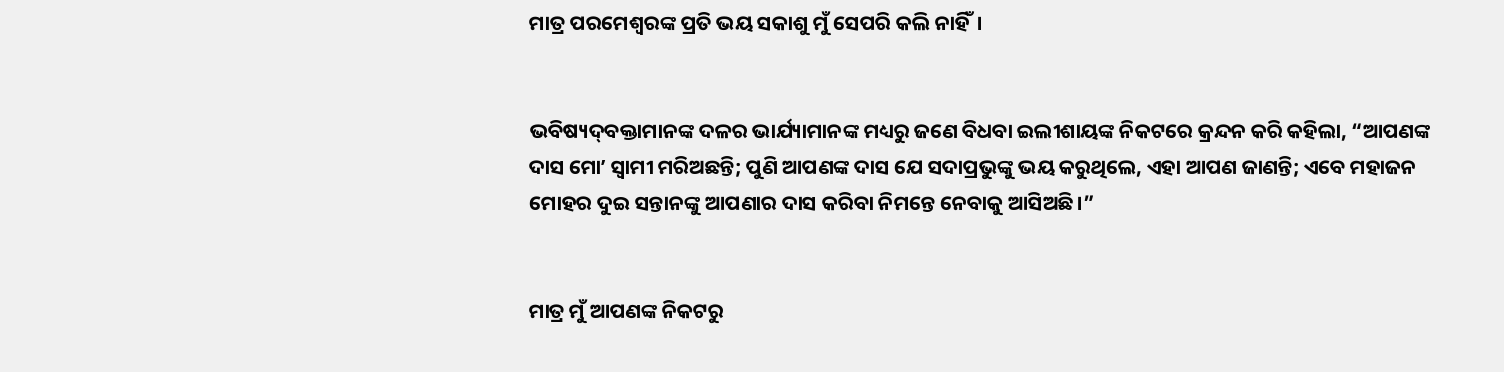ମାତ୍ର ପରମେଶ୍ୱରଙ୍କ ପ୍ରତି ଭୟ ସକାଶୁ ମୁଁ ସେପରି କଲି ନାହିଁ।


ଭବିଷ୍ୟଦ୍‍ବକ୍ତାମାନଙ୍କ ଦଳର ଭାର୍ଯ୍ୟାମାନଙ୍କ ମଧ୍ୟରୁ ଜଣେ ବିଧବା ଇଲୀଶାୟଙ୍କ ନିକଟରେ କ୍ରନ୍ଦନ କରି କହିଲା, “ଆପଣଙ୍କ ଦାସ ମୋʼ ସ୍ୱାମୀ ମରିଅଛନ୍ତି; ପୁଣି ଆପଣଙ୍କ ଦାସ ଯେ ସଦାପ୍ରଭୁଙ୍କୁ ଭୟ କରୁଥିଲେ, ଏହା ଆପଣ ଜାଣନ୍ତି; ଏବେ ମହାଜନ ମୋହର ଦୁଇ ସନ୍ତାନଙ୍କୁ ଆପଣାର ଦାସ କରିବା ନିମନ୍ତେ ନେବାକୁ ଆସିଅଛି।”


ମାତ୍ର ମୁଁ ଆପଣଙ୍କ ନିକଟରୁ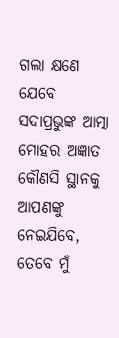ଗଲା କ୍ଷଣେ ଯେବେ ସଦାପ୍ରଭୁଙ୍କ ଆତ୍ମା ମୋହର ଅଜ୍ଞାତ କୌଣସି ସ୍ଥାନକୁ ଆପଣଙ୍କୁ ନେଇଯିବେ, ତେବେ ମୁଁ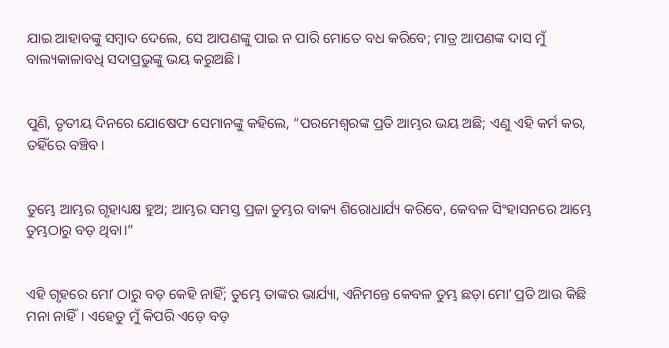ଯାଇ ଆହାବଙ୍କୁ ସମ୍ବାଦ ଦେଲେ, ସେ ଆପଣଙ୍କୁ ପାଇ ନ ପାରି ମୋତେ ବଧ କରିବେ; ମାତ୍ର ଆପଣଙ୍କ ଦାସ ମୁଁ ବାଲ୍ୟକାଳାବଧି ସଦାପ୍ରଭୁଙ୍କୁ ଭୟ କରୁଅଛି।


ପୁଣି, ତୃତୀୟ ଦିନରେ ଯୋଷେଫ ସେମାନଙ୍କୁ କହିଲେ, “ପରମେଶ୍ୱରଙ୍କ ପ୍ରତି ଆମ୍ଭର ଭୟ ଅଛି; ଏଣୁ ଏହି କର୍ମ କର, ତହିଁରେ ବଞ୍ଚିବ।


ତୁମ୍ଭେ ଆମ୍ଭର ଗୃହାଧ୍ୟକ୍ଷ ହୁଅ; ଆମ୍ଭର ସମସ୍ତ ପ୍ରଜା ତୁମ୍ଭର ବାକ୍ୟ ଶିରୋଧାର୍ଯ୍ୟ କରିବେ, କେବଳ ସିଂହାସନରେ ଆମ୍ଭେ ତୁମ୍ଭଠାରୁ ବଡ଼ ଥିବା।”


ଏହି ଗୃହରେ ମୋʼ ଠାରୁ ବଡ଼ କେହି ନାହିଁ; ତୁମ୍ଭେ ତାଙ୍କର ଭାର୍ଯ୍ୟା, ଏନିମନ୍ତେ କେବଳ ତୁମ୍ଭ ଛଡ଼ା ମୋʼ ପ୍ରତି ଆଉ କିଛି ମନା ନାହିଁ। ଏହେତୁ ମୁଁ କିପରି ଏଡ଼େ ବଡ଼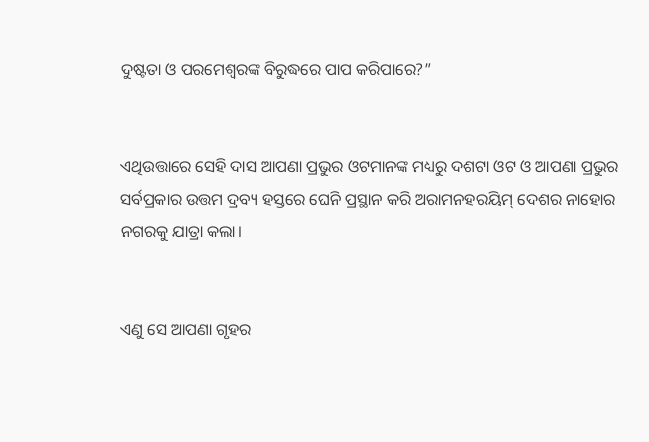ଦୁଷ୍ଟତା ଓ ପରମେଶ୍ୱରଙ୍କ ବିରୁଦ୍ଧରେ ପାପ କରିପାରେ?”


ଏଥିଉତ୍ତାରେ ସେହି ଦାସ ଆପଣା ପ୍ରଭୁର ଓଟମାନଙ୍କ ମଧ୍ୟରୁ ଦଶଟା ଓଟ ଓ ଆପଣା ପ୍ରଭୁର ସର୍ବପ୍ରକାର ଉତ୍ତମ ଦ୍ରବ୍ୟ ହସ୍ତରେ ଘେନି ପ୍ରସ୍ଥାନ କରି ଅରାମନହରୟିମ୍‍ ଦେଶର ନାହୋର ନଗରକୁ ଯାତ୍ରା କଲା।


ଏଣୁ ସେ ଆପଣା ଗୃହର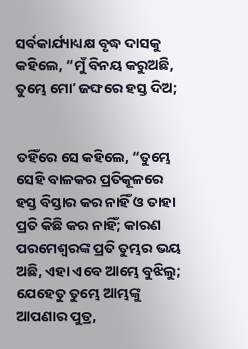ସର୍ବକାର୍ଯ୍ୟାଧ୍ୟକ୍ଷ ବୃଦ୍ଧ ଦାସକୁ କହିଲେ, “ମୁଁ ବିନୟ କରୁଅଛି, ତୁମ୍ଭେ ମୋʼ ଜଙ୍ଘରେ ହସ୍ତ ଦିଅ;


ତହିଁରେ ସେ କହିଲେ, “ତୁମ୍ଭେ ସେହି ବାଳକର ପ୍ରତିକୂଳରେ ହସ୍ତ ବିସ୍ତାର କର ନାହିଁ ଓ ତାହା ପ୍ରତି କିଛି କର ନାହିଁ; କାରଣ ପରମେଶ୍ୱରଙ୍କ ପ୍ରତି ତୁମ୍ଭର ଭୟ ଅଛି, ଏହା ଏବେ ଆମ୍ଭେ ବୁଝିଲୁ; ଯେହେତୁ ତୁମ୍ଭେ ଆମ୍ଭଙ୍କୁ ଆପଣାର ପୁତ୍ର,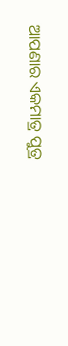ଆପଣାର ଏକମାତ୍ର ପୁତ୍ର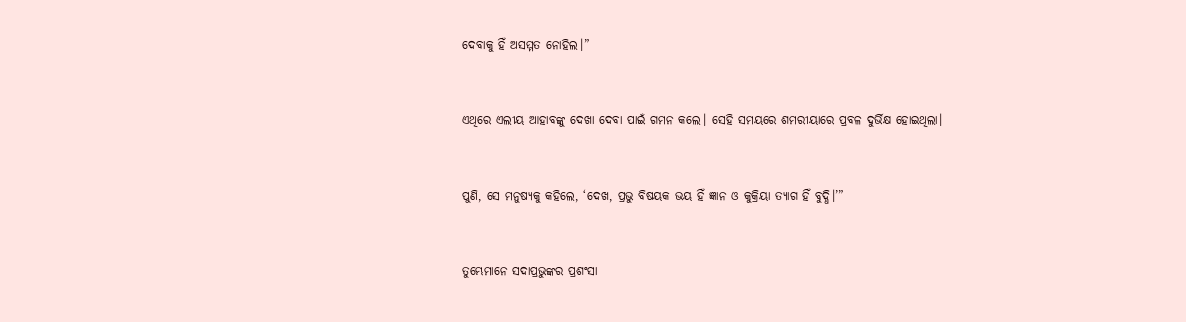ଦେବାକୁ ହିଁ ଅସମ୍ମତ ନୋହିଲ।”


ଏଥିରେ ଏଲୀୟ ଆହାବଙ୍କୁ ଦେଖା ଦେବା ପାଇଁ ଗମନ କଲେ। ସେହି ସମୟରେ ଶମରୀୟାରେ ପ୍ରବଳ ଦୁର୍ଭିକ୍ଷ ହୋଇଥିଲା।


ପୁଣି, ସେ ମନୁଷ୍ୟକୁ କହିଲେ, ‘ଦେଖ, ପ୍ରଭୁ ବିଷୟକ ଭୟ ହିଁ ଜ୍ଞାନ ଓ କୁକ୍ରିୟା ତ୍ୟାଗ ହିଁ ବୁଦ୍ଧି।’”


ତୁମ୍ଭେମାନେ ସଦାପ୍ରଭୁଙ୍କର ପ୍ରଶଂସା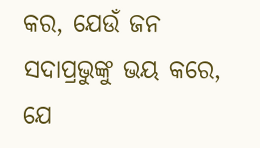କର, ଯେଉଁ ଜନ ସଦାପ୍ରଭୁଙ୍କୁ ଭୟ କରେ, ଯେ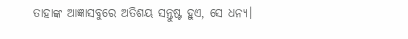ତାହାଙ୍କ ଆଜ୍ଞାସବୁରେ ଅତିଶୟ ସନ୍ତୁଷ୍ଟ ହୁଏ, ସେ ଧନ୍ୟ।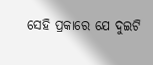ସେହି ପ୍ରକାରେ ଯେ ଦୁଇଟି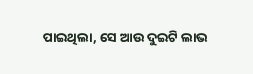ପାଇଥିଲା, ସେ ଆଉ ଦୁଇଟି ଲାଭ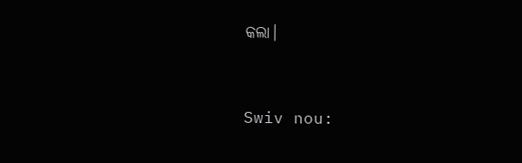କଲା।


Swiv nou: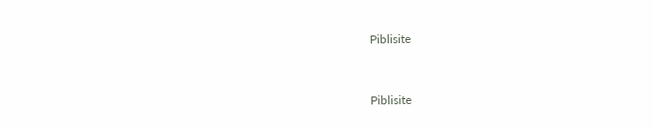Piblisite


Piblisite